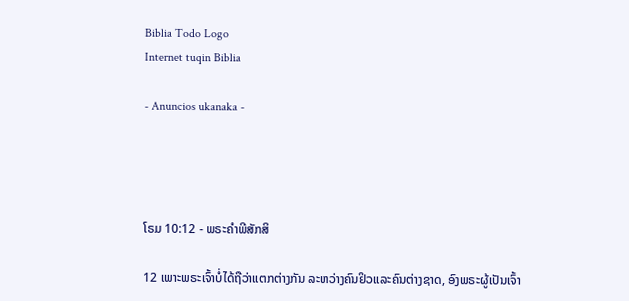Biblia Todo Logo
Internet tuqin Biblia

- Anuncios ukanaka -




ໂຣມ 10:12 - ພຣະຄຳພີສັກສິ

12 ເພາະພຣະເຈົ້າບໍ່ໄດ້ຖືວ່າແຕກຕ່າງກັນ ລະຫວ່າງຄົນຢິວແລະຄົນຕ່າງຊາດ, ອົງພຣະຜູ້ເປັນເຈົ້າ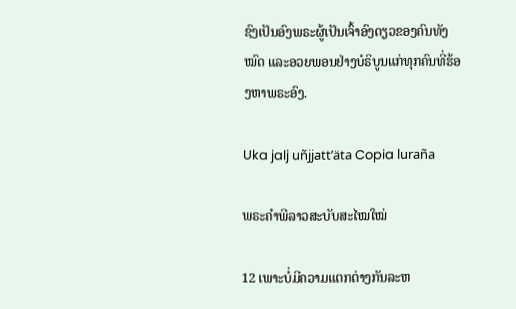ຊົງເປັນອົງພຣະຜູ້ເປັນເຈົ້າອົງດຽວຂອງຄົນທັງໝົດ ແລະອວຍພອນຢ່າງບໍຣິບູນແກ່ທຸກຄົນທີ່ຮ້ອງຫາພຣະອົງ.

Uka jalj uñjjattʼäta Copia luraña

ພຣະຄຳພີລາວສະບັບສະໄໝໃໝ່

12 ເພາະບໍ່ມີຄວາມແຕກຕ່າງກັນລະຫ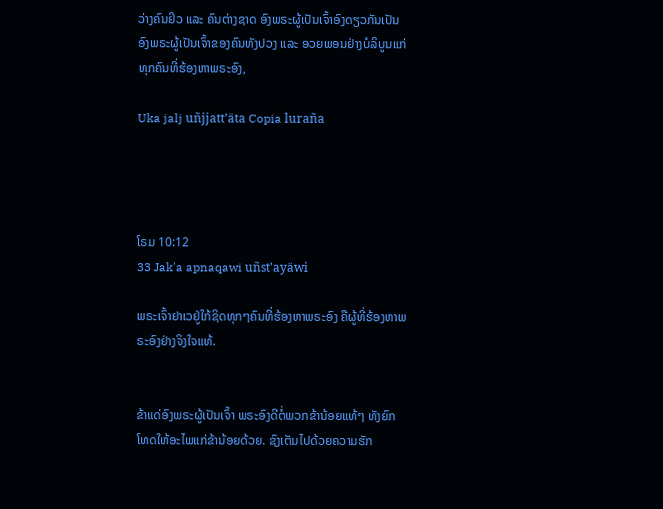ວ່າງຄົນຢິວ ແລະ ຄົນຕ່າງຊາດ ອົງພຣະຜູ້ເປັນເຈົ້າອົງດຽວກັນເປັນອົງພຣະຜູ້ເປັນເຈົ້າຂອງຄົນທັງປວງ ແລະ ອວຍພອນຢ່າງບໍລິບູນແກ່ທຸກຄົນທີ່ຮ້ອງຫາພຣະອົງ,

Uka jalj uñjjattʼäta Copia luraña




ໂຣມ 10:12
33 Jak'a apnaqawi uñst'ayäwi

ພຣະເຈົ້າຢາເວຢູ່ໃກ້ຊິດທຸກໆຄົນທີ່ຮ້ອງຫາພຣະອົງ ຄືຜູ້ທີ່ຮ້ອງຫາພຣະອົງຢ່າງຈິງໃຈແທ້.


ຂ້າແດ່ອົງພຣະຜູ້ເປັນເຈົ້າ ພຣະອົງດີຕໍ່ພວກຂ້ານ້ອຍແທ້ໆ ທັງຍົກໂທດໃຫ້ອະໄພແກ່ຂ້ານ້ອຍດ້ວຍ. ຊົງເຕັມໄປດ້ວຍຄວາມຮັກ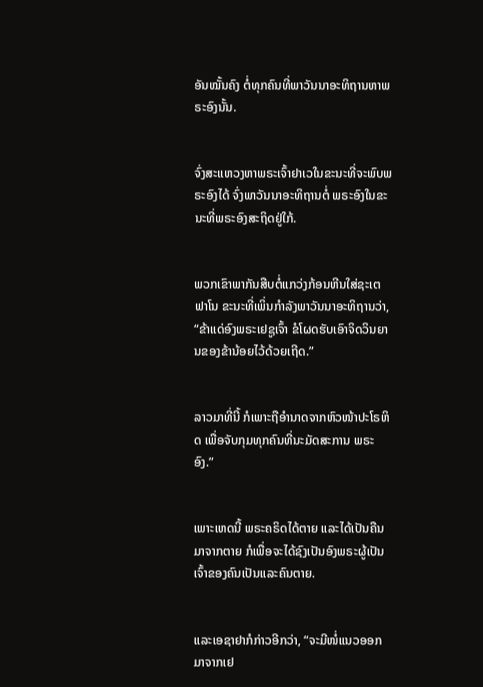ອັນໝັ້ນຄົງ ຕໍ່ທຸກຄົນທີ່ພາວັນນາອະທິຖານຫາພຣະອົງນັ້ນ.


ຈົ່ງສະແຫວງຫາພຣະເຈົ້າຢາເວໃນຂະນະທີ່ຈະພົບພຣະອົງໄດ້ ຈົ່ງພາວັນນາອະທິຖານຕໍ່ ພຣະອົງໃນຂະນະທີ່ພຣະອົງສະຖິດຢູ່ໃກ້.


ພວກເຂົາພາກັນສືບຕໍ່ແກວ່ງກ້ອນຫີນໃສ່ຊະເຕຟາໂນ ຂະນະທີ່ເພິ່ນກຳລັງພາວັນນາອະທິຖານວ່າ, “ຂ້າແດ່ອົງພຣະເຢຊູເຈົ້າ ຂໍໂຜດຮັບເອົາຈິດວິນຍານຂອງຂ້ານ້ອຍໄວ້ດ້ວຍເຖີດ.”


ລາວມາທີ່ນີ້ ກໍເພາະຖືອຳນາດຈາກຫົວໜ້າປະໂຣຫິດ ເພື່ອຈັບກຸມທຸກຄົນທີ່ນະມັດສະການ ພຣະອົງ.”


ເພາະເຫດນີ້ ພຣະຄຣິດໄດ້ຕາຍ ແລະໄດ້ເປັນຄືນມາຈາກຕາຍ ກໍເພື່ອຈະໄດ້ຊົງເປັນອົງພຣະຜູ້ເປັນເຈົ້າຂອງຄົນເປັນແລະຄົນຕາຍ.


ແລະເອຊາຢາກໍກ່າວອີກວ່າ, “ຈະມີໜໍ່ແນວອອກມາຈາກເຢ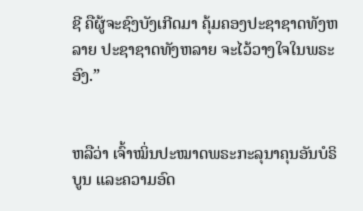ຊີ ຄືຜູ້ຈະຊົງບັງເກີດມາ ຄຸ້ມຄອງປະຊາຊາດທັງຫລາຍ ປະຊາຊາດທັງຫລາຍ ຈະໄວ້ວາງໃຈໃນພຣະອົງ.”


ຫລືວ່າ ເຈົ້າໝິ່ນປະໝາດພຣະກະລຸນາຄຸນອັນບໍຣິບູນ ແລະຄວາມອົດ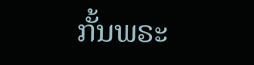ກັ້ນພຣະ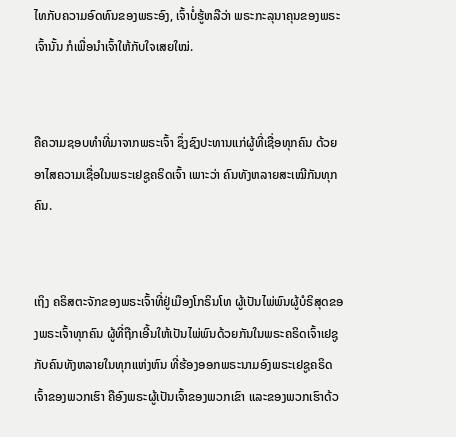ໄທກັບຄວາມອົດທົນຂອງພຣະອົງ, ເຈົ້າບໍ່ຮູ້ຫລືວ່າ ພຣະກະລຸນາຄຸນຂອງພຣະເຈົ້ານັ້ນ ກໍເພື່ອນຳເຈົ້າໃຫ້ກັບໃຈເສຍໃໝ່.


ຄືຄວາມຊອບທຳທີ່ມາຈາກພຣະເຈົ້າ ຊຶ່ງຊົງປະທານແກ່ຜູ້ທີ່ເຊື່ອທຸກຄົນ ດ້ວຍອາໄສຄວາມເຊື່ອໃນພຣະເຢຊູຄຣິດເຈົ້າ ເພາະວ່າ ຄົນທັງຫລາຍສະເໝີກັນທຸກຄົນ.


ເຖິງ ຄຣິສຕະຈັກຂອງພຣະເຈົ້າທີ່ຢູ່ເມືອງໂກຣິນໂທ ຜູ້ເປັນໄພ່ພົນຜູ້ບໍຣິສຸດຂອງພຣະເຈົ້າທຸກຄົນ ຜູ້ທີ່ຖືກເອີ້ນໃຫ້ເປັນໄພ່ພົນດ້ວຍກັນໃນພຣະຄຣິດເຈົ້າເຢຊູ ກັບຄົນທັງຫລາຍໃນທຸກແຫ່ງຫົນ ທີ່ຮ້ອງອອກພຣະນາມອົງພຣະເຢຊູຄຣິດເຈົ້າຂອງພວກເຮົາ ຄືອົງພຣະຜູ້ເປັນເຈົ້າຂອງພວກເຂົາ ແລະຂອງພວກເຮົາດ້ວ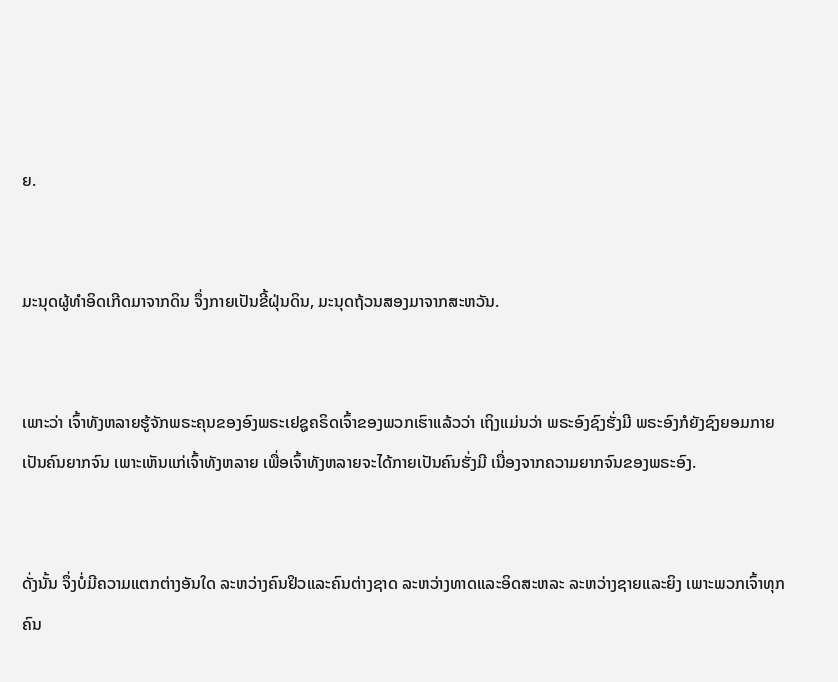ຍ.


ມະນຸດຜູ້ທຳອິດເກີດມາຈາກດິນ ຈຶ່ງກາຍເປັນຂີ້ຝຸ່ນດິນ, ມະນຸດຖ້ວນສອງມາຈາກສະຫວັນ.


ເພາະວ່າ ເຈົ້າທັງຫລາຍຮູ້ຈັກພຣະຄຸນຂອງອົງພຣະເຢຊູຄຣິດເຈົ້າຂອງພວກເຮົາແລ້ວວ່າ ເຖິງແມ່ນວ່າ ພຣະອົງຊົງຮັ່ງມີ ພຣະອົງກໍຍັງຊົງຍອມກາຍເປັນຄົນຍາກຈົນ ເພາະເຫັນແກ່ເຈົ້າທັງຫລາຍ ເພື່ອເຈົ້າທັງຫລາຍຈະໄດ້ກາຍເປັນຄົນຮັ່ງມີ ເນື່ອງຈາກຄວາມຍາກຈົນຂອງພຣະອົງ.


ດັ່ງນັ້ນ ຈຶ່ງບໍ່ມີຄວາມແຕກຕ່າງອັນໃດ ລະຫວ່າງຄົນຢິວແລະຄົນຕ່າງຊາດ ລະຫວ່າງທາດແລະອິດສະຫລະ ລະຫວ່າງຊາຍແລະຍິງ ເພາະພວກເຈົ້າທຸກຄົນ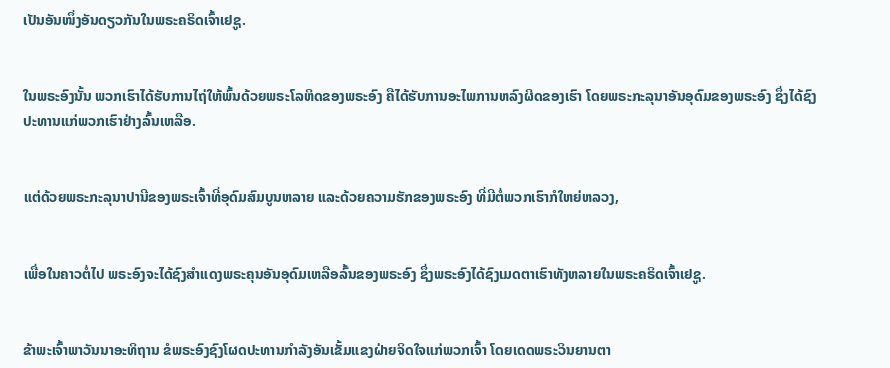ເປັນອັນໜຶ່ງອັນດຽວກັນໃນພຣະຄຣິດເຈົ້າເຢຊູ.


ໃນພຣະອົງນັ້ນ ພວກເຮົາໄດ້ຮັບການໄຖ່ໃຫ້ພົ້ນດ້ວຍພຣະໂລຫິດຂອງພຣະອົງ ຄືໄດ້ຮັບການອະໄພການຫລົງຜິດຂອງເຮົາ ໂດຍພຣະກະລຸນາອັນອຸດົມຂອງພຣະອົງ ຊຶ່ງໄດ້ຊົງປະທານແກ່ພວກເຮົາຢ່າງລົ້ນເຫລືອ.


ແຕ່ດ້ວຍພຣະກະລຸນາປານີຂອງພຣະເຈົ້າທີ່ອຸດົມສົມບູນຫລາຍ ແລະດ້ວຍຄວາມຮັກຂອງພຣະອົງ ທີ່ມີຕໍ່ພວກເຮົາກໍໃຫຍ່ຫລວງ,


ເພື່ອໃນຄາວຕໍ່ໄປ ພຣະອົງຈະໄດ້ຊົງສຳແດງພຣະຄຸນອັນອຸດົມເຫລືອລົ້ນຂອງພຣະອົງ ຊຶ່ງພຣະອົງໄດ້ຊົງເມດຕາເຮົາທັງຫລາຍໃນພຣະຄຣິດເຈົ້າເຢຊູ.


ຂ້າພະເຈົ້າພາວັນນາອະທິຖານ ຂໍພຣະອົງຊົງໂຜດປະທານກຳລັງອັນເຂັ້ມແຂງຝ່າຍຈິດໃຈແກ່ພວກເຈົ້າ ໂດຍເດດພຣະວິນຍານຕາ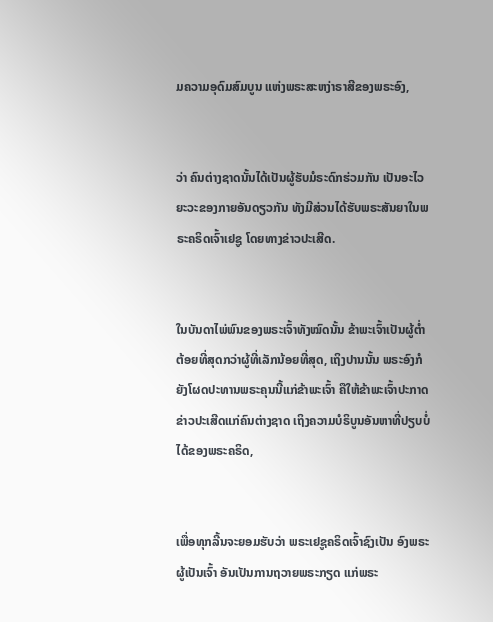ມຄວາມອຸດົມສົມບູນ ແຫ່ງພຣະສະຫງ່າຣາສີຂອງພຣະອົງ,


ວ່າ ຄົນຕ່າງຊາດນັ້ນໄດ້ເປັນຜູ້ຮັບມໍຣະດົກຮ່ວມກັນ ເປັນອະໄວຍະວະຂອງກາຍອັນດຽວກັນ ທັງມີສ່ວນໄດ້ຮັບພຣະສັນຍາໃນພຣະຄຣິດເຈົ້າເຢຊູ ໂດຍທາງຂ່າວປະເສີດ.


ໃນບັນດາໄພ່ພົນຂອງພຣະເຈົ້າທັງໝົດນັ້ນ ຂ້າພະເຈົ້າເປັນຜູ້ຕໍ່າຕ້ອຍທີ່ສຸດກວ່າຜູ້ທີ່ເລັກນ້ອຍທີ່ສຸດ, ເຖິງປານນັ້ນ ພຣະອົງກໍຍັງໂຜດປະທານພຣະຄຸນນີ້ແກ່ຂ້າພະເຈົ້າ ຄືໃຫ້ຂ້າພະເຈົ້າປະກາດຂ່າວປະເສີດແກ່ຄົນຕ່າງຊາດ ເຖິງຄວາມບໍຣິບູນອັນຫາທີ່ປຽບບໍ່ໄດ້ຂອງພຣະຄຣິດ,


ເພື່ອທຸກລີ້ນຈະຍອມຮັບວ່າ ພຣະເຢຊູຄຣິດເຈົ້າຊົງເປັນ ອົງພຣະຜູ້ເປັນເຈົ້າ ອັນເປັນການຖວາຍພຣະກຽດ ແກ່ພຣະ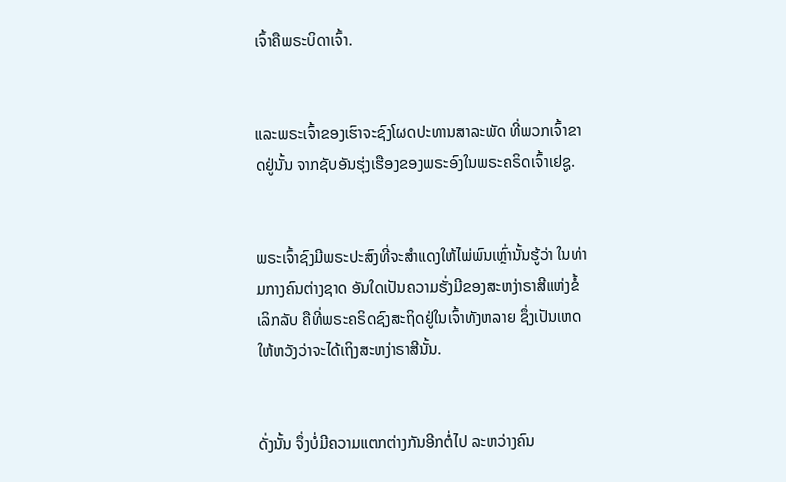ເຈົ້າຄືພຣະບິດາເຈົ້າ.


ແລະພຣະເຈົ້າຂອງເຮົາຈະຊົງໂຜດປະທານສາລະພັດ ທີ່ພວກເຈົ້າຂາດຢູ່ນັ້ນ ຈາກຊັບອັນຮຸ່ງເຮືອງຂອງພຣະອົງໃນພຣະຄຣິດເຈົ້າເຢຊູ.


ພຣະເຈົ້າຊົງມີພຣະປະສົງທີ່ຈະສຳແດງໃຫ້ໄພ່ພົນເຫຼົ່ານັ້ນຮູ້ວ່າ ໃນທ່າມກາງຄົນຕ່າງຊາດ ອັນໃດເປັນຄວາມຮັ່ງມີຂອງສະຫງ່າຣາສີແຫ່ງຂໍ້ເລິກລັບ ຄືທີ່ພຣະຄຣິດຊົງສະຖິດຢູ່ໃນເຈົ້າທັງຫລາຍ ຊຶ່ງເປັນເຫດໃຫ້ຫວັງວ່າຈະໄດ້ເຖິງສະຫງ່າຣາສີນັ້ນ.


ດັ່ງນັ້ນ ຈຶ່ງບໍ່ມີຄວາມແຕກຕ່າງກັນອີກຕໍ່ໄປ ລະຫວ່າງຄົນ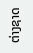ຕ່າງຊາດ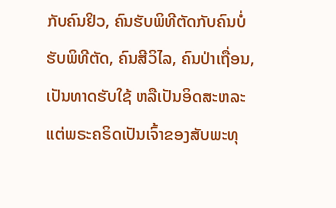ກັບຄົນຢິວ, ຄົນຮັບພິທີຕັດກັບຄົນບໍ່ຮັບພິທີຕັດ, ຄົນສີວິໄລ, ຄົນປ່າເຖື່ອນ, ເປັນທາດຮັບໃຊ້ ຫລືເປັນອິດສະຫລະ ແຕ່ພຣະຄຣິດເປັນເຈົ້າຂອງສັບພະທຸ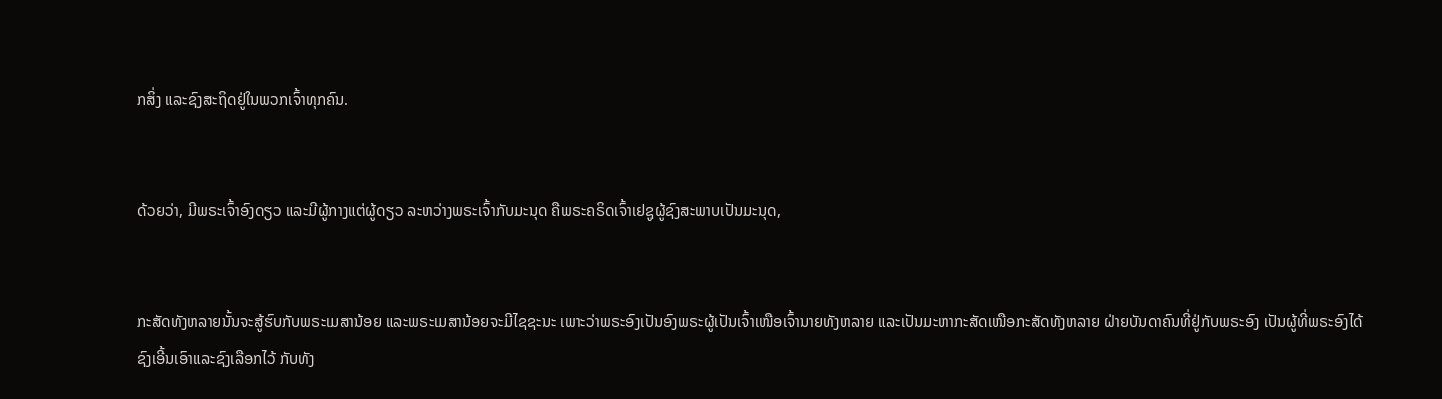ກສິ່ງ ແລະຊົງສະຖິດຢູ່ໃນພວກເຈົ້າທຸກຄົນ.


ດ້ວຍວ່າ, ມີພຣະເຈົ້າອົງດຽວ ແລະມີຜູ້ກາງແຕ່ຜູ້ດຽວ ລະຫວ່າງພຣະເຈົ້າກັບມະນຸດ ຄືພຣະຄຣິດເຈົ້າເຢຊູຜູ້ຊົງສະພາບເປັນມະນຸດ,


ກະສັດທັງຫລາຍນັ້ນຈະສູ້ຮົບກັບພຣະເມສານ້ອຍ ແລະພຣະເມສານ້ອຍຈະມີໄຊຊະນະ ເພາະວ່າພຣະອົງເປັນອົງພຣະຜູ້ເປັນເຈົ້າເໜືອເຈົ້ານາຍທັງຫລາຍ ແລະເປັນມະຫາກະສັດເໜືອກະສັດທັງຫລາຍ ຝ່າຍບັນດາຄົນທີ່ຢູ່ກັບພຣະອົງ ເປັນຜູ້ທີ່ພຣະອົງໄດ້ຊົງເອີ້ນເອົາແລະຊົງເລືອກໄວ້ ກັບທັງ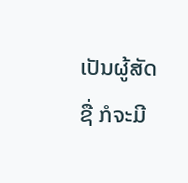ເປັນຜູ້ສັດຊື່ ກໍຈະມີ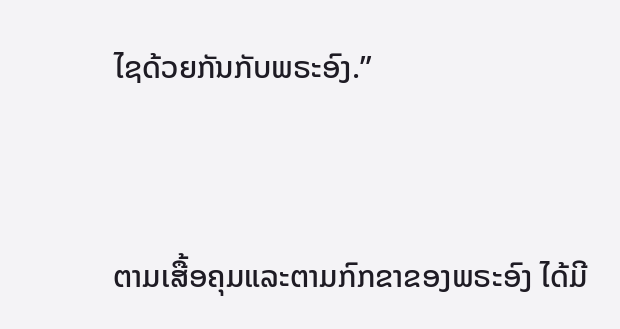ໄຊດ້ວຍກັນກັບພຣະອົງ.”


ຕາມເສື້ອຄຸມແລະຕາມກົກຂາຂອງພຣະອົງ ໄດ້ມີ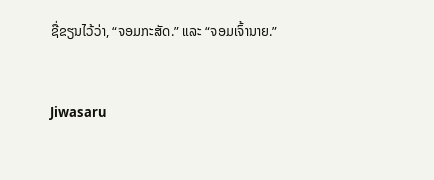ຊື່ຂຽນໄວ້ວ່າ, “ຈອມກະສັດ.” ແລະ “ຈອມເຈົ້ານາຍ.”


Jiwasaru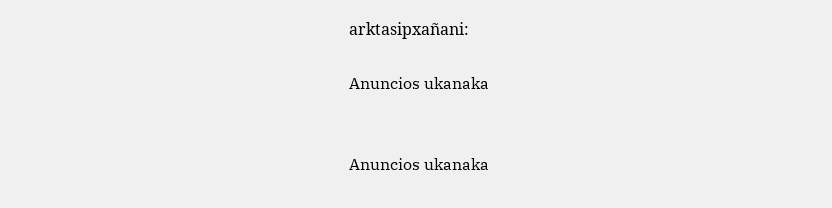arktasipxañani:

Anuncios ukanaka


Anuncios ukanaka